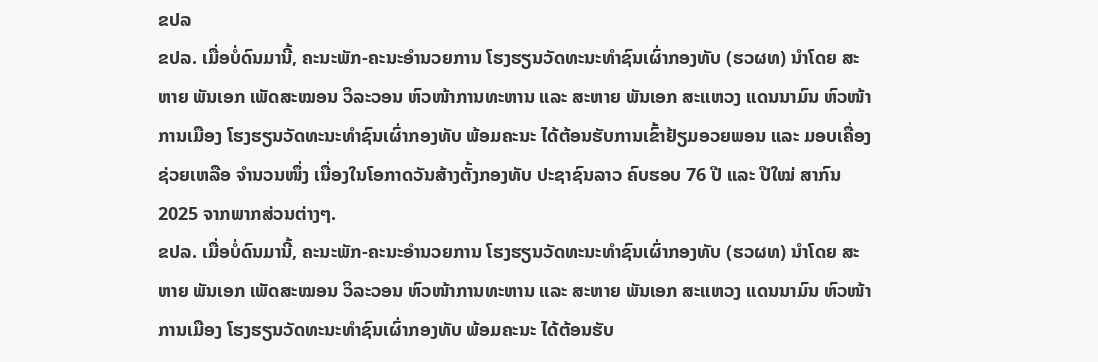ຂປລ
ຂປລ. ເມື່ອບໍ່ດົນມານີ້, ຄະນະພັກ-ຄະນະອໍານວຍການ ໂຮງຮຽນວັດທະນະທຳຊົນເຜົ່າກອງທັບ (ຮວຜທ) ນໍາໂດຍ ສະຫາຍ ພັນເອກ ເພັດສະໝອນ ວິລະວອນ ຫົວໜ້າການທະຫານ ແລະ ສະຫາຍ ພັນເອກ ສະແຫວງ ແດນນາມົນ ຫົວໜ້າການເມືອງ ໂຮງຮຽນວັດທະນະທຳຊົນເຜົ່າກອງທັບ ພ້ອມຄະນະ ໄດ້ຕ້ອນຮັບການເຂົ້າຢ້ຽມອວຍພອນ ແລະ ມອບເຄື່ອງຊ່ວຍເຫລືອ ຈໍານວນໜຶ່ງ ເນື່ອງໃນໂອກາດວັນສ້າງຕັ້ງກອງທັບ ປະຊາຊົນລາວ ຄົບຮອບ 76 ປີ ແລະ ປີໃໝ່ ສາກົນ 2025 ຈາກພາກສ່ວນຕ່າງໆ.
ຂປລ. ເມື່ອບໍ່ດົນມານີ້, ຄະນະພັກ-ຄະນະອໍານວຍການ ໂຮງຮຽນວັດທະນະທຳຊົນເຜົ່າກອງທັບ (ຮວຜທ) ນໍາໂດຍ ສະຫາຍ ພັນເອກ ເພັດສະໝອນ ວິລະວອນ ຫົວໜ້າການທະຫານ ແລະ ສະຫາຍ ພັນເອກ ສະແຫວງ ແດນນາມົນ ຫົວໜ້າການເມືອງ ໂຮງຮຽນວັດທະນະທຳຊົນເຜົ່າກອງທັບ ພ້ອມຄະນະ ໄດ້ຕ້ອນຮັບ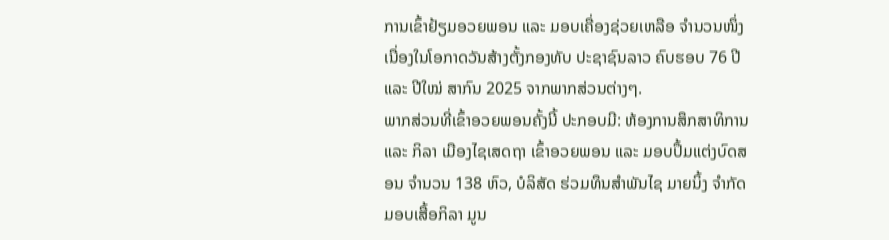ການເຂົ້າຢ້ຽມອວຍພອນ ແລະ ມອບເຄື່ອງຊ່ວຍເຫລືອ ຈໍານວນໜຶ່ງ ເນື່ອງໃນໂອກາດວັນສ້າງຕັ້ງກອງທັບ ປະຊາຊົນລາວ ຄົບຮອບ 76 ປີ ແລະ ປີໃໝ່ ສາກົນ 2025 ຈາກພາກສ່ວນຕ່າງໆ.
ພາກສ່ວນທີ່ເຂົ້າອວຍພອນຄັ້ງນີ້ ປະກອບມີ: ຫ້ອງການສຶກສາທິການ ແລະ ກິລາ ເມືອງໄຊເສດຖາ ເຂົ້າອວຍພອນ ແລະ ມອບປຶ້ມແຕ່ງບົດສອນ ຈຳນວນ 138 ຫົວ, ບໍລິສັດ ຮ່ວມທຶນສຳພັນໄຊ ມາຍນິ້ງ ຈຳກັດ ມອບເສື້ອກິລາ ມູນ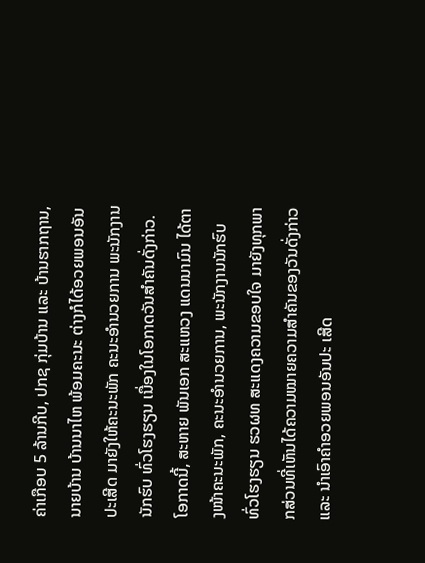ຄ່າເກືອບ 5 ລ້ານກີບ, ປກຊ ກຸ່ມບ້ານ ແລະ ບ້ານຮາກຖານ, ນາຍບ້ານ ບ້ານນາໄຫ ພ້ອມຄະນະ ຕ່າງກໍໄດ້ອວຍພອນອັນປະເສີດ ມາຍັງໃຫ້ຄະນະພັກ ຄະນະອຳນວຍການ ພະນັກງານນັກຮົບ ທົ່ວໂຮງຮຽນ ເນື່ອງໃນໂອກາດວັນສໍາຄັນດັ່ງກ່າວ.
ໂອກາດນີ້, ສະຫາຍ ພັນເອກ ສະແຫວງ ແດນນາມົນ ໄດ້ຕາງໜ້າຄະນະພັກ, ຄະນະອຳນວຍການ, ພະນັກງານນັກຮົບ ທົ່ວໂຮງຮຽນ ຮວຜທ ສະແດງຄວາມຂອບໃຈ ມາຍັງທຸກພາກສ່ວນທີ່ເຫັນໄດ້ຄວາມໝາຍຄວາມສຳຄັນຂອງວັນດັ່ງກ່າວ ແລະ ນຳເອົາຄຳອວຍພອນອັນປະ ເສີດ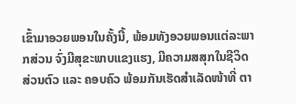ເຂົ້າມາອວຍພອນໃນຄັ້ງນີ້, ພ້ອມທັງອວຍພອນແຕ່ລະພາກສ່ວນ ຈົ່ງມີສຸຂະພາບແຂງແຮງ, ມີຄວາມສສຸກໃນຊີວິດສ່ວນຕົວ ແລະ ຄອບຄົວ ພ້ອມກັນເຮັດສຳເລັດໜ້າທີ່ ຕາ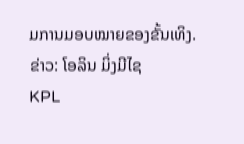ມການມອບໝາຍຂອງຂັ້ນເທິງ.
ຂ່າວ: ໂອລິນ ມິ່ງມີໄຊ
KPL